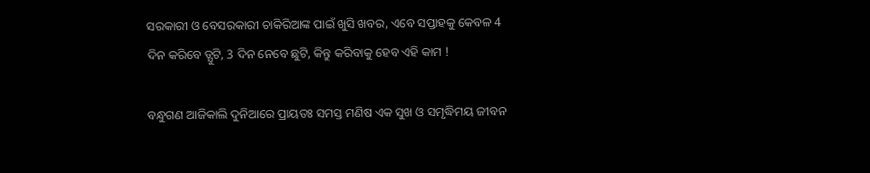ସରକାରୀ ଓ ବେସରକାରୀ ଚାକିରିଆଙ୍କ ପାଇଁ ଖୁସି ଖବର, ଏବେ ସପ୍ତାହକୁ କେବଳ 4 ଦିନ କରିବେ ଡ୍ଯୁଟି, 3 ଦିନ ନେବେ ଛୁଟି, କିନ୍ତୁ କରିବାକୁ ହେବ ଏହି କାମ !

ବନ୍ଧୁଗଣ ଆଜିକାଲି ଦୁନିଆରେ ପ୍ରାୟତଃ ସମସ୍ତ ମଣିଷ ଏକ ସୁଖ ଓ ସମୃଦ୍ଧିମୟ ଜୀବନ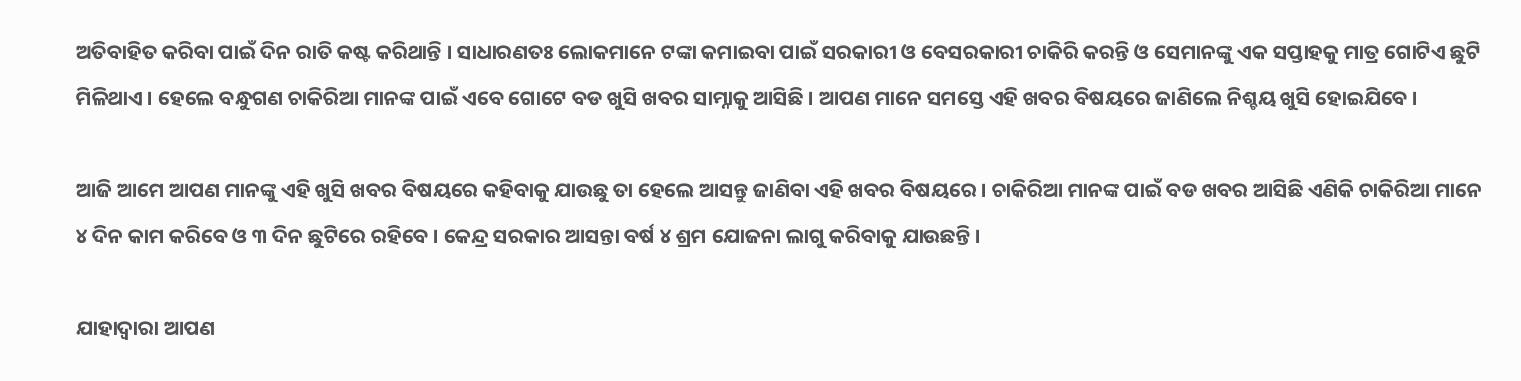ଅତିବାହିତ କରିବା ପାଇଁ ଦିନ ରାତି କଷ୍ଟ କରିଥାନ୍ତି । ସାଧାରଣତଃ ଲୋକମାନେ ଟଙ୍କା କମାଇବା ପାଇଁ ସରକାରୀ ଓ ବେସରକାରୀ ଚାକିରି କରନ୍ତି ଓ ସେମାନଙ୍କୁ ଏକ ସପ୍ତାହକୁ ମାତ୍ର ଗୋଟିଏ ଛୁଟି ମିଳିଥାଏ । ହେଲେ ବନ୍ଧୁଗଣ ଚାକିରିଆ ମାନଙ୍କ ପାଇଁ ଏବେ ଗୋଟେ ବଡ ଖୁସି ଖବର ସାମ୍ନାକୁ ଆସିଛି । ଆପଣ ମାନେ ସମସ୍ତେ ଏହି ଖବର ବିଷୟରେ ଜାଣିଲେ ନିଶ୍ଚୟ ଖୁସି ହୋଇଯିବେ ।

ଆଜି ଆମେ ଆପଣ ମାନଙ୍କୁ ଏହି ଖୁସି ଖବର ବିଷୟରେ କହିବାକୁ ଯାଉଛୁ ତା ହେଲେ ଆସନ୍ତୁ ଜାଣିବା ଏହି ଖବର ବିଷୟରେ । ଚାକିରିଆ ମାନଙ୍କ ପାଇଁ ବଡ ଖବର ଆସିଛି ଏଣିକି ଚାକିରିଆ ମାନେ ୪ ଦିନ କାମ କରିବେ ଓ ୩ ଦିନ ଛୁଟିରେ ରହିବେ । କେନ୍ଦ୍ର ସରକାର ଆସନ୍ତା ବର୍ଷ ୪ ଶ୍ରମ ଯୋଜନା ଲାଗୁ କରିବାକୁ ଯାଉଛନ୍ତି ।

ଯାହାଦ୍ୱାରା ଆପଣ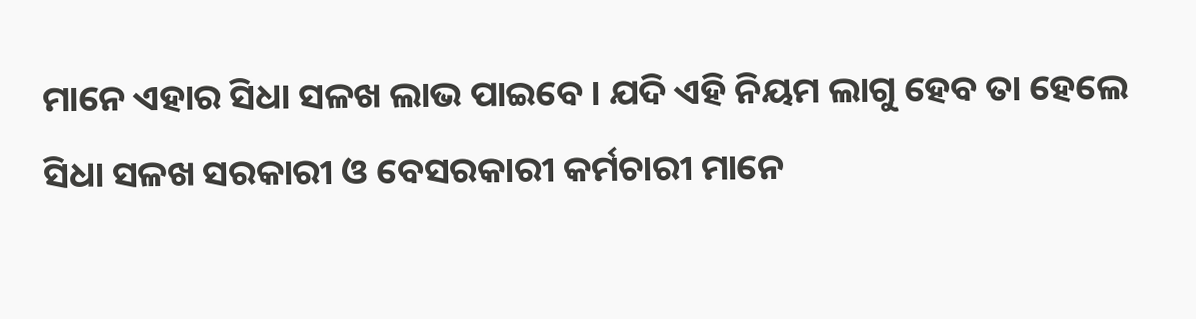ମାନେ ଏହାର ସିଧା ସଳଖ ଲାଭ ପାଇବେ । ଯଦି ଏହି ନିୟମ ଲାଗୁ ହେବ ତା ହେଲେ ସିଧା ସଳଖ ସରକାରୀ ଓ ବେସରକାରୀ କର୍ମଚାରୀ ମାନେ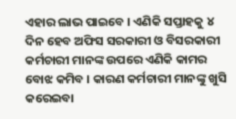ଏହାର ଲାଭ ପାଇବେ । ଏଣିକି ସପ୍ତାହକୁ ୪ ଦିନ ହେବ ଅଫିସ ସରକାରୀ ଓ ବିସରକାରୀ କର୍ମଚାରୀ ମାନଙ୍କ ଉପରେ ଏଣିକି କାମର ବୋଝ କମିବ । କାରଣ କର୍ମଚାରୀ ମାନଙ୍କୁ ଖୁସି କରେଇବା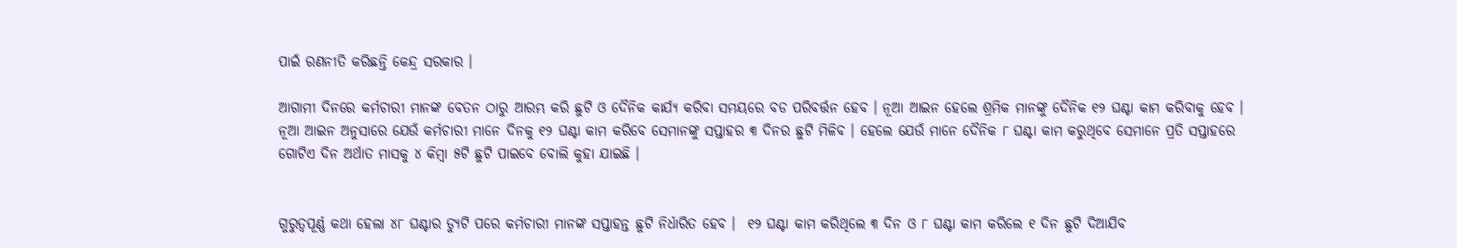ପାଇଁ ରଣନୀତି କରିଛନ୍ତି କେନ୍ଦ୍ର ସରକାର ।

ଆଗାମୀ ଦିନରେ କର୍ମଚାରୀ ମାନଙ୍କ ବେତନ ଠାରୁ ଆରମ୍ଭ କରି ଛୁଟି ଓ ଦୈନିକ କାର୍ଯ୍ୟ କରିବା ସମୟରେ ବଡ ପରିବର୍ତ୍ତନ ହେବ । ନୂଆ ଆଇନ ହେଲେ ଶ୍ରମିକ ମାନଙ୍କୁ ଦୈନିକ ୧୨ ଘଣ୍ଟା କାମ କରିବାକୁ ହେବ । ନୂଆ ଆଇନ ଅନୁସାରେ ଯେଉଁ କର୍ମଚାରୀ ମାନେ ଦିନକୁ ୧୨ ଘଣ୍ଟା କାମ କରିବେ ସେମାନଙ୍କୁ ସପ୍ତାହର ୩ ଦିନର ଛୁଟି ମିଳିବ । ହେଲେ ଯେଉଁ ମାନେ ଦୈନିକ ୮ ଘଣ୍ଟା କାମ କରୁଥିବେ ସେମାନେ ପ୍ରତି ସପ୍ତାହରେ ଗୋଟିଏ ଦିନ ଅର୍ଥାତ ମାସକୁ ୪ କିମ୍ବା ୫ଟି ଛୁଟି ପାଇବେ ବୋଲି କୁହା ଯାଇଛି ।


ଗୁରୁତ୍ଵପୂର୍ଣ୍ଣ କଥା ହେଲା ୪୮ ଘଣ୍ଟାର ଡ୍ୟୁଟି ପରେ କର୍ମଚାରୀ ମାନଙ୍କ ସପ୍ତାହନ୍ତ ଛୁଟି ନିର୍ଧାରିତ ହେବ ।  ୧୨ ଘଣ୍ଟା କାମ କରିଥିଲେ ୩ ଦିନ ଓ ୮ ଘଣ୍ଟା କାମ କରିଲେ ୧ ଦିନ ଛୁଟି ଦିଆଯିବ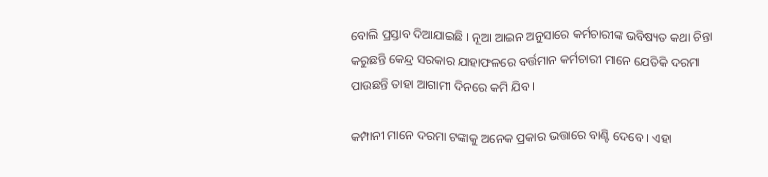ବୋଲି ପ୍ରସ୍ତାବ ଦିଆଯାଇଛି । ନୂଆ ଆଇନ ଅନୁସାରେ କର୍ମଚାରୀଙ୍କ ଭବିଷ୍ୟତ କଥା ଚିନ୍ତା କରୁଛନ୍ତି କେନ୍ଦ୍ର ସରକାର ଯାହାଫଳରେ ବର୍ତ୍ତମାନ କର୍ମଚାରୀ ମାନେ ଯେତିକି ଦରମା ପାଉଛନ୍ତି ତାହା ଆଗାମୀ ଦିନରେ କମି ଯିବ ।

କମ୍ପାନୀ ମାନେ ଦରମା ଟଙ୍କାକୁ ଅନେକ ପ୍ରକାର ଭତ୍ତାରେ ବାଣ୍ଟି ଦେବେ । ଏହା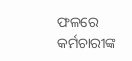ଫଳରେ କର୍ମଚାରୀଙ୍କ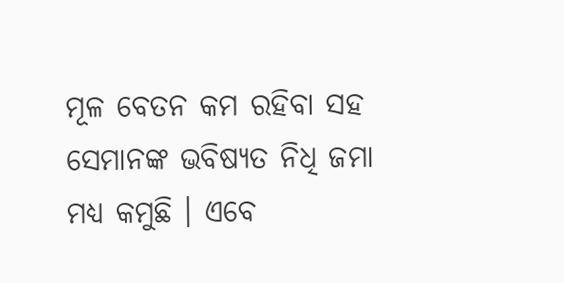ମୂଳ ବେତନ କମ ରହିବା ସହ ସେମାନଙ୍କ ଭବିଷ୍ୟତ ନିଧି ଜମା ମଧ୍ୟ କମୁଛି । ଏବେ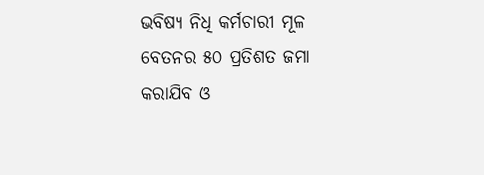ଭବିଷ୍ୟ ନିଧି କର୍ମଚାରୀ ମୂଳ ବେତନର ୫୦ ପ୍ରତିଶତ ଜମା କରାଯିବ ଓ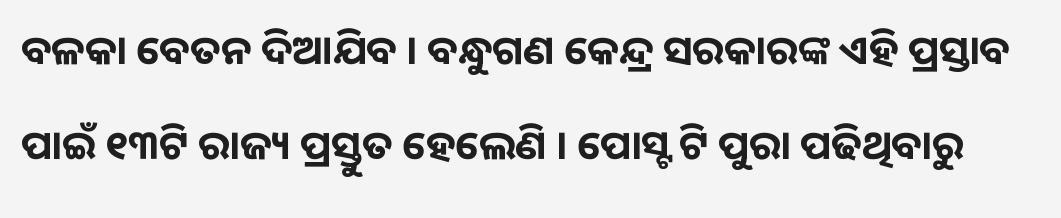ବଳକା ବେତନ ଦିଆଯିବ । ବନ୍ଧୁଗଣ କେନ୍ଦ୍ର ସରକାରଙ୍କ ଏହି ପ୍ରସ୍ତାବ ପାଇଁ ୧୩ଟି ରାଜ୍ୟ ପ୍ରସ୍ତୁତ ହେଲେଣି । ପୋସ୍ଟ ଟି ପୁରା ପଢିଥିବାରୁ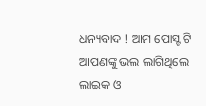ଧନ୍ୟବାଦ ! ଆମ ପୋସ୍ଟ ଟି ଆପଣଙ୍କୁ ଭଲ ଲାଗିଥିଲେ ଲାଇକ ଓ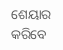ଶେୟାର କରିବେ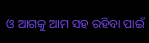ଓ ଆଗକୁ ଆମ ସହ ରହିବା ପାଇଁ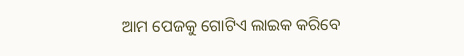ଆମ ପେଜକୁ ଗୋଟିଏ ଲାଇକ କରିବେ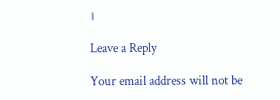।

Leave a Reply

Your email address will not be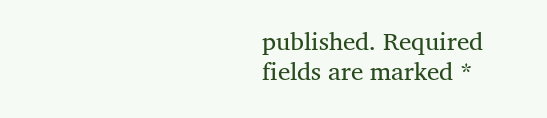published. Required fields are marked *